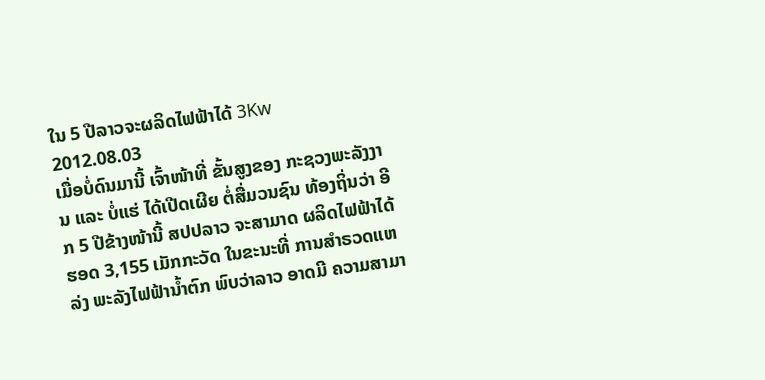ໃນ 5 ປີລາວຈະຜລິດໄຟຟ້າໄດ້ 3Kw
2012.08.03
ເມື່ອບໍ່ດົນມານີ້ ເຈົ້າໜ້າທີ່ ຂັ້ນສູງຂອງ ກະຊວງພະລັງງານ ແລະ ບໍ່ແຮ່ ໄດ້ເປີດເຜີຍ ຕໍ່ສື່ມວນຊົນ ທ້ອງຖິ່ນວ່າ ອີກ 5 ປີຂ້າງໜ້ານີ້ ສປປລາວ ຈະສາມາດ ຜລິດໄຟຟ້າໄດ້ ຮອດ 3,155 ເມັກກະວັດ ໃນຂະນະທີ່ ການສໍາຣວດແຫລ່ງ ພະລັງໄຟຟ້ານໍ້າຕົກ ພົບວ່າລາວ ອາດມີ ຄວາມສາມາ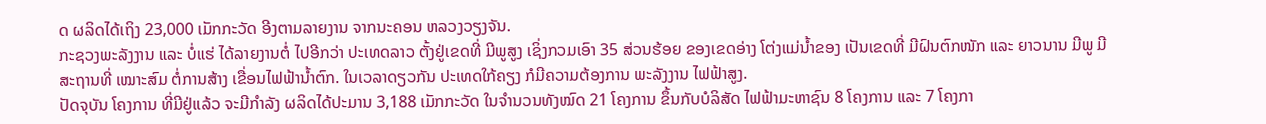ດ ຜລິດໄດ້ເຖິງ 23,000 ເມັກກະວັດ ອີງຕາມລາຍງານ ຈາກນະຄອນ ຫລວງວຽງຈັນ.
ກະຊວງພະລັງງານ ແລະ ບໍ່ແຮ່ ໄດ້ລາຍງານຕໍ່ ໄປອີກວ່າ ປະເທດລາວ ຕັ້ງຢູ່ເຂດທີ່ ມີພູສູງ ເຊິ່ງກວມເອົາ 35 ສ່ວນຮ້ອຍ ຂອງເຂດອ່າງ ໂຕ່ງແມ່ນໍ້າຂອງ ເປັນເຂດທີ່ ມີຝົນຕົກໜັກ ແລະ ຍາວນານ ມີພູ ມີສະຖານທີ່ ເໝາະສົມ ຕໍ່ການສ້າງ ເຂື່ອນໄຟຟ້ານໍ້າຕົກ. ໃນເວລາດຽວກັນ ປະເທດໃກ້ຄຽງ ກໍມີຄວາມຕ້ອງການ ພະລັງງານ ໄຟຟ້າສູງ.
ປັດຈຸບັນ ໂຄງການ ທີ່ມີຢູ່ແລ້ວ ຈະມີກໍາລັງ ຜລິດໄດ້ປະມານ 3,188 ເມັກກະວັດ ໃນຈໍານວນທັງໝົດ 21 ໂຄງການ ຂຶ້ນກັບບໍລິສັດ ໄຟຟ້າມະຫາຊົນ 8 ໂຄງການ ແລະ 7 ໂຄງກາ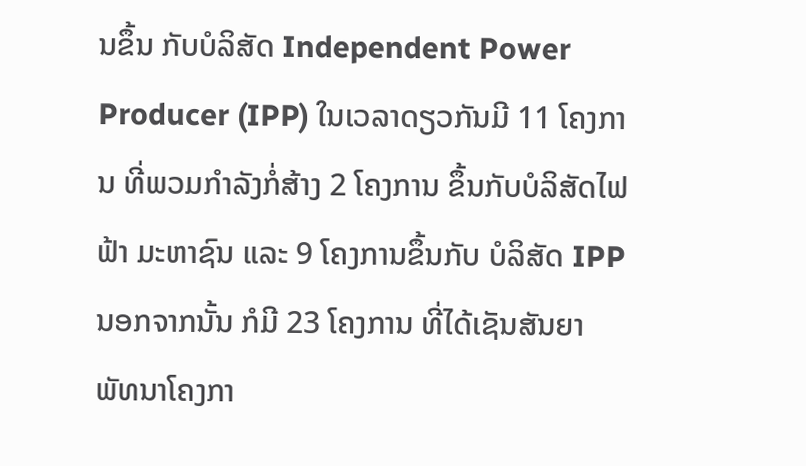ນຂຶ້ນ ກັບບໍລິສັດ Independent Power Producer (IPP) ໃນເວລາດຽວກັນມີ 11 ໂຄງການ ທີ່ພວມກໍາລັງກໍ່ສ້າງ 2 ໂຄງການ ຂຶ້ນກັບບໍລິສັດໄຟຟ້າ ມະຫາຊົນ ແລະ 9 ໂຄງການຂຶ້ນກັບ ບໍລິສັດ IPP ນອກຈາກນັ້ນ ກໍມີ 23 ໂຄງການ ທີ່ໄດ້ເຊັນສັນຍາ ພັທນາໂຄງກາ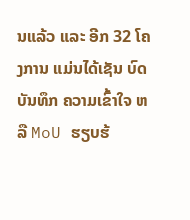ນແລ້ວ ແລະ ອີກ 32 ໂຄງການ ແມ່ນໄດ້ເຊັນ ບົດບັນທຶກ ຄວາມເຂົ້າໃຈ ຫລື MoU ຮຽບຮ້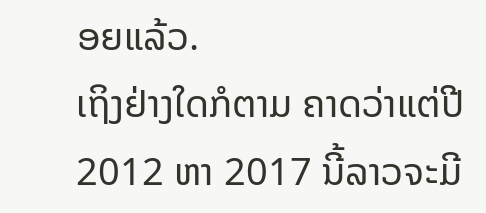ອຍແລ້ວ.
ເຖິງຢ່າງໃດກໍຕາມ ຄາດວ່າແຕ່ປີ 2012 ຫາ 2017 ນີ້ລາວຈະມີ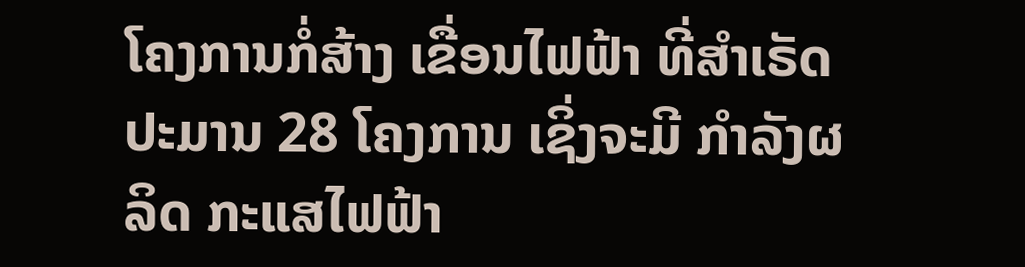ໂຄງການກໍ່ສ້າງ ເຂື່ອນໄຟຟ້າ ທີ່ສໍາເຣັດປະມານ 28 ໂຄງການ ເຊິ່ງຈະມີ ກໍາລັງຜລິດ ກະແສໄຟຟ້າ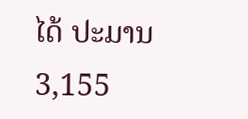ໄດ້ ປະມານ 3,155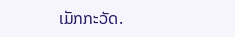ເມັກກະວັດ.